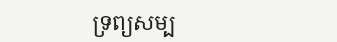ទ្រព្យសម្ប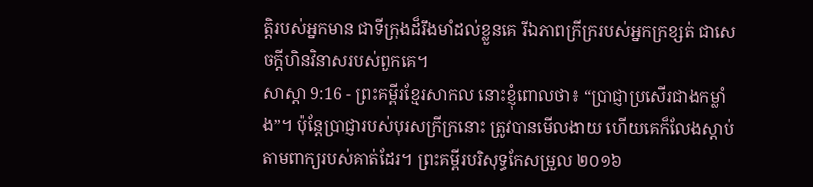ត្តិរបស់អ្នកមាន ជាទីក្រុងដ៏រឹងមាំដល់ខ្លួនគេ រីឯភាពក្រីក្ររបស់អ្នកក្រខ្សត់ ជាសេចក្ដីហិនវិនាសរបស់ពួកគេ។
សាស្តា 9:16 - ព្រះគម្ពីរខ្មែរសាកល នោះខ្ញុំពោលថា៖ “ប្រាជ្ញាប្រសើរជាងកម្លាំង”។ ប៉ុន្តែប្រាជ្ញារបស់បុរសក្រីក្រនោះ ត្រូវបានមើលងាយ ហើយគេក៏លែងស្ដាប់តាមពាក្យរបស់គាត់ដែរ។ ព្រះគម្ពីរបរិសុទ្ធកែសម្រួល ២០១៦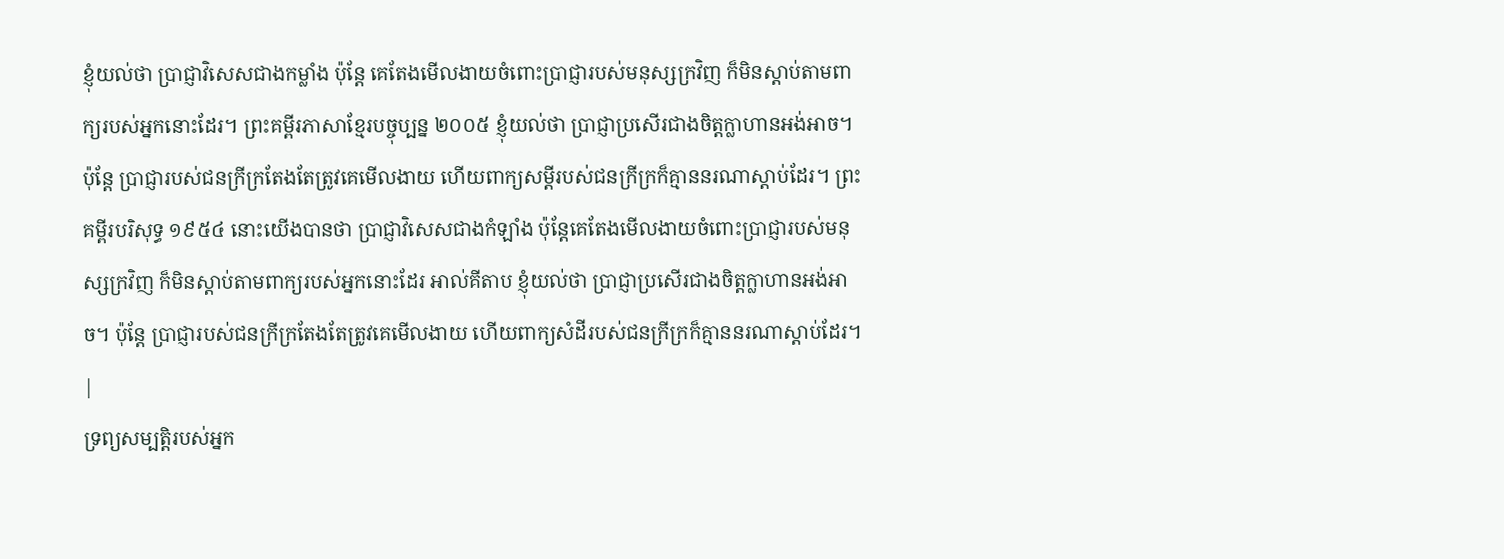ខ្ញុំយល់ថា ប្រាជ្ញាវិសេសជាងកម្លាំង ប៉ុន្តែ គេតែងមើលងាយចំពោះប្រាជ្ញារបស់មនុស្សក្រវិញ ក៏មិនស្តាប់តាមពាក្យរបស់អ្នកនោះដែរ។ ព្រះគម្ពីរភាសាខ្មែរបច្ចុប្បន្ន ២០០៥ ខ្ញុំយល់ថា ប្រាជ្ញាប្រសើរជាងចិត្តក្លាហានអង់អាច។ ប៉ុន្តែ ប្រាជ្ញារបស់ជនក្រីក្រតែងតែត្រូវគេមើលងាយ ហើយពាក្យសម្ដីរបស់ជនក្រីក្រក៏គ្មាននរណាស្ដាប់ដែរ។ ព្រះគម្ពីរបរិសុទ្ធ ១៩៥៤ នោះយើងបានថា ប្រាជ្ញាវិសេសជាងកំឡាំង ប៉ុន្តែគេតែងមើលងាយចំពោះប្រាជ្ញារបស់មនុស្សក្រវិញ ក៏មិនស្តាប់តាមពាក្យរបស់អ្នកនោះដែរ អាល់គីតាប ខ្ញុំយល់ថា ប្រាជ្ញាប្រសើរជាងចិត្តក្លាហានអង់អាច។ ប៉ុន្តែ ប្រាជ្ញារបស់ជនក្រីក្រតែងតែត្រូវគេមើលងាយ ហើយពាក្យសំដីរបស់ជនក្រីក្រក៏គ្មាននរណាស្ដាប់ដែរ។ |
ទ្រព្យសម្បត្តិរបស់អ្នក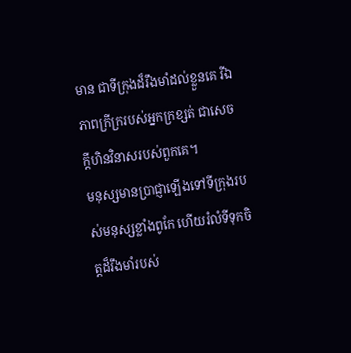មាន ជាទីក្រុងដ៏រឹងមាំដល់ខ្លួនគេ រីឯភាពក្រីក្ររបស់អ្នកក្រខ្សត់ ជាសេចក្ដីហិនវិនាសរបស់ពួកគេ។
មនុស្សមានប្រាជ្ញាឡើងទៅទីក្រុងរបស់មនុស្សខ្លាំងពូកែ ហើយរំលំទីទុកចិត្តដ៏រឹងមាំរបស់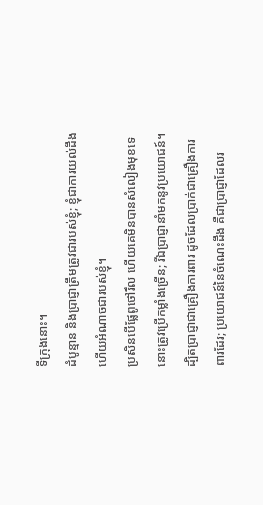ទីក្រុងនោះ។
ដំបូន្មាន និងប្រាជ្ញាត្រឹមត្រូវជារបស់ខ្ញុំ; ខ្ញុំជាការយល់ដឹង ហើយអំណាចជារបស់ខ្ញុំ។
ប្រសិនបើផ្លែពូថៅរឹល ហើយគេមិនបានសំលៀងមុខទេ នោះត្រូវប្រើកម្លាំងច្រើន; រីឯប្រាជ្ញានាំមកនូវប្រយោជន៍។
ដ្បិតប្រាជ្ញាជាគ្រឿងការពារ ដូចដែលប្រាក់ជាគ្រឿងការពារដែរ; ប្រយោជន៍នៃចំណេះដឹង គឺជាប្រាជ្ញាដែលរ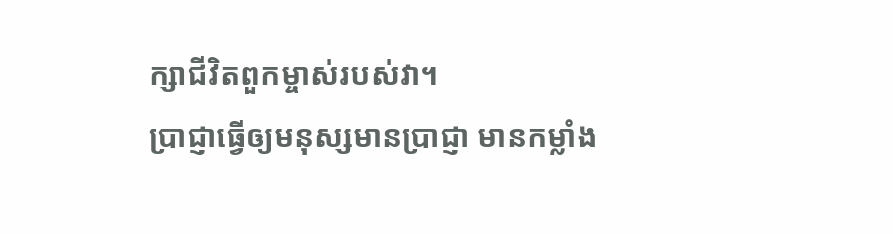ក្សាជីវិតពួកម្ចាស់របស់វា។
ប្រាជ្ញាធ្វើឲ្យមនុស្សមានប្រាជ្ញា មានកម្លាំង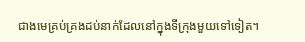ជាងមេគ្រប់គ្រងដប់នាក់ដែលនៅក្នុងទីក្រុងមួយទៅទៀត។